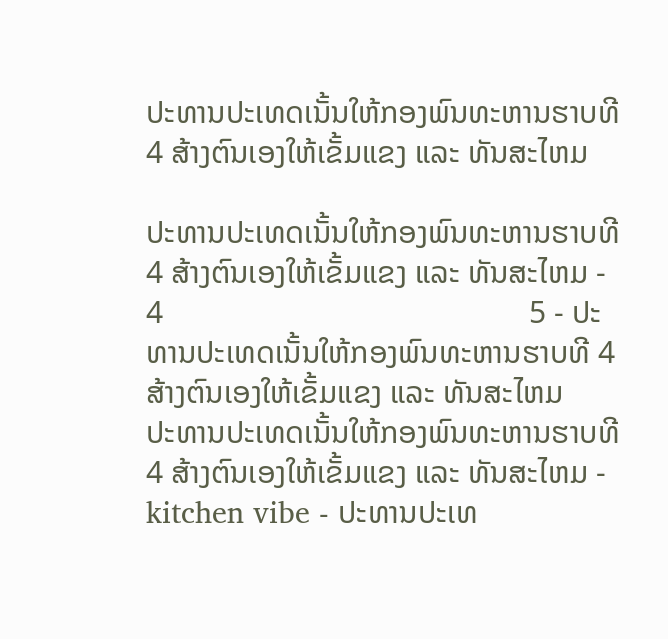ປະທານປະເທດເນັ້ນໃຫ້ກອງພົນທະຫານຮາບທີ 4 ສ້າງຕົນເອງໃຫ້ເຂັ້ມແຂງ ແລະ ທັນສະໄຫມ

ປະທານປະເທດເນັ້ນໃຫ້ກອງພົນທະຫານຮາບທີ 4 ສ້າງຕົນເອງໃຫ້ເຂັ້ມແຂງ ແລະ ທັນສະໄຫມ -                                                                       4                                               5 - ປະທານປະເທດເນັ້ນໃຫ້ກອງພົນທະຫານຮາບທີ 4 ສ້າງຕົນເອງໃຫ້ເຂັ້ມແຂງ ແລະ ທັນສະໄຫມ
ປະທານປະເທດເນັ້ນໃຫ້ກອງພົນທະຫານຮາບທີ 4 ສ້າງຕົນເອງໃຫ້ເຂັ້ມແຂງ ແລະ ທັນສະໄຫມ - kitchen vibe - ປະທານປະເທ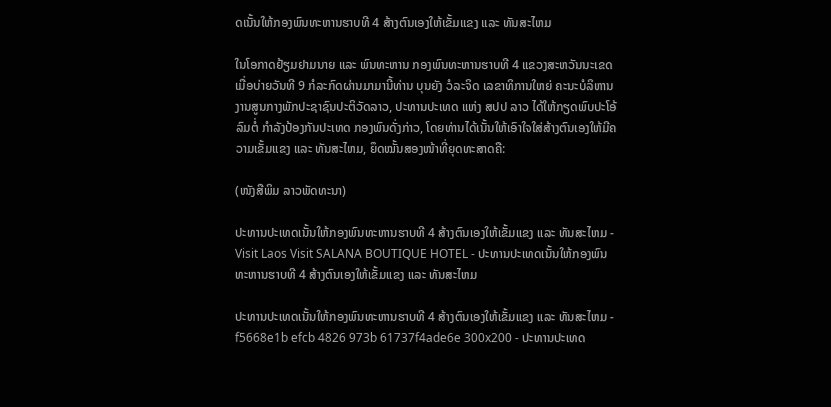ດເນັ້ນໃຫ້ກອງພົນທະຫານຮາບທີ 4 ສ້າງຕົນເອງໃຫ້ເຂັ້ມແຂງ ແລະ ທັນສະໄຫມ

ໃນໂອກາດຢ້ຽມຢາມນາຍ ແລະ ພົນທະຫານ ກອງພົນທະຫານຮາບທີ 4 ແຂວງສະຫວັນນະເຂດ ເມື່ອບ່າຍວັນທີ 9 ກໍລະກົດຜ່ານມາມານີ້ທ່ານ ບຸນຍັງ ວໍລະຈິດ ເລຂາທິການໃຫຍ່ ຄະນະບໍລິຫານງານສູນກາງພັກປະຊາຊົນປະຕິວັດລາວ, ປະທານປະເທດ ແຫ່ງ ສປປ ລາວ ໄດ້ໃຫ້ກຽດພົບປະໂອ້ລົມຕໍ່ ກໍາລັງປ້ອງກັນປະເທດ ກອງພົນດັ່ງກ່າວ, ໂດຍທ່ານໄດ້ເນັ້ນໃຫ້ເອົາໃຈໃສ່ສ້າງຕົນເອງໃຫ້ມີຄວາມເຂັ້ມແຂງ ແລະ ທັນສະໄຫມ, ຍຶດໝັ້ນສອງໜ້າທີ່ຍຸດທະສາດຄື:

(ໜັງສືພິມ ລາວພັດທະນາ)

ປະທານປະເທດເນັ້ນໃຫ້ກອງພົນທະຫານຮາບທີ 4 ສ້າງຕົນເອງໃຫ້ເຂັ້ມແຂງ ແລະ ທັນສະໄຫມ - Visit Laos Visit SALANA BOUTIQUE HOTEL - ປະທານປະເທດເນັ້ນໃຫ້ກອງພົນທະຫານຮາບທີ 4 ສ້າງຕົນເອງໃຫ້ເຂັ້ມແຂງ ແລະ ທັນສະໄຫມ

ປະທານປະເທດເນັ້ນໃຫ້ກອງພົນທະຫານຮາບທີ 4 ສ້າງຕົນເອງໃຫ້ເຂັ້ມແຂງ ແລະ ທັນສະໄຫມ - f5668e1b efcb 4826 973b 61737f4ade6e 300x200 - ປະທານປະເທດ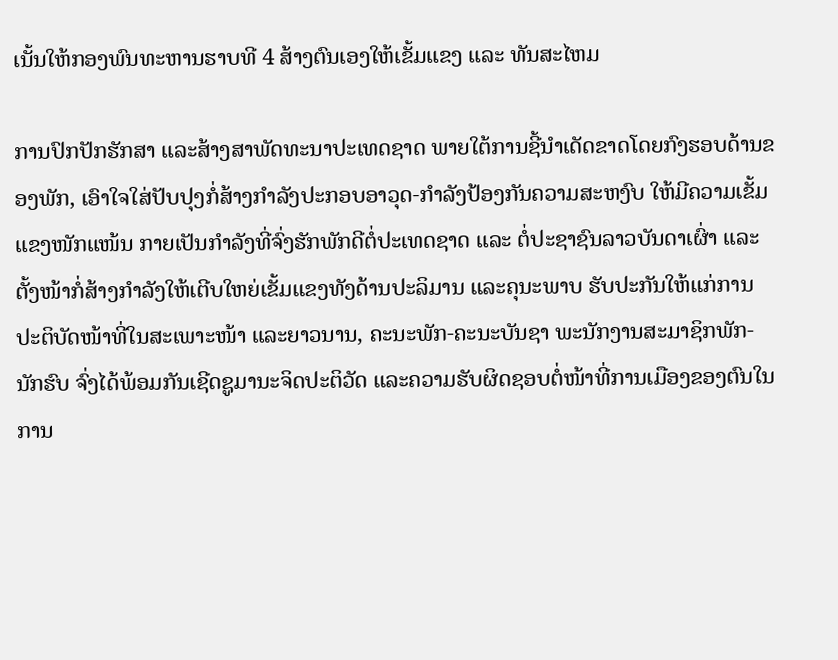ເນັ້ນໃຫ້ກອງພົນທະຫານຮາບທີ 4 ສ້າງຕົນເອງໃຫ້ເຂັ້ມແຂງ ແລະ ທັນສະໄຫມ

ການປົກປັກຮັກສາ ແລະສ້າງສາພັດທະນາປະເທດຊາດ ພາຍໃຕ້ການຊີ້ນໍາເດັດຂາດໂດຍກົງຮອບດ້ານຂອງພັກ, ເອົາໃຈໃສ່ປັບປຸງກໍ່ສ້າງກໍາລັງປະກອບອາວຸດ-ກໍາລັງປ້ອງກັນຄວາມສະຫງົບ ໃຫ້ມີຄວາມເຂັ້ມແຂງໜັກແໜ້ນ ກາຍເປັນກໍາລັງທີ່ຈົ່ງຮັກພັກດີຕໍ່ປະເທດຊາດ ແລະ ຕໍ່ປະຊາຊົນລາວບັນດາເຜົ່າ ແລະ ຕັ້ງໜ້າກໍ່ສ້າງກໍາລັງໃຫ້ເຕີບໃຫຍ່ເຂັ້ມແຂງທັງດ້ານປະລິມານ ແລະຄຸນະພາບ ຮັບປະກັນໃຫ້ແກ່ການປະຕິບັດໜ້າທີ່ໃນສະເພາະໜ້າ ແລະຍາວນານ, ຄະນະພັກ-ຄະນະບັນຊາ ພະນັກງານສະມາຊິກພັກ-ນັກຮົບ ຈົ່ງໄດ້ພ້ອມກັນເຊີດຊູມານະຈິດປະຕິວັດ ແລະຄວາມຮັບຜິດຊອບຕໍ່ໜ້າທີ່ການເມືອງຂອງຕົນໃນການ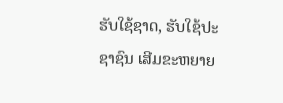ຮັບໃຊ້ຊາດ, ຮັບໃຊ້ປະຊາຊົນ ເສີມຂະຫຍາຍ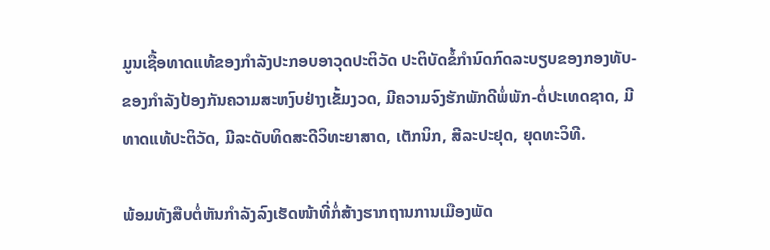ມູນເຊື້ອທາດແທ້ຂອງກໍາລັງປະກອບອາວຸດປະຕິວັດ ປະຕິບັດຂໍ້ກໍານົດກົດລະບຽບຂອງກອງທັບ-ຂອງກໍາລັງປ້ອງກັນຄວາມສະຫງົບຢ່າງເຂັ້ມງວດ, ມີຄວາມຈົງຮັກພັກດີພໍ່ພັກ-ຕໍ່ປະເທດຊາດ, ມີທາດແທ້ປະຕິວັດ, ມີລະດັບທິດສະດີວິທະຍາສາດ, ເຕັກນິກ, ສີລະປະຢຸດ, ຍຸດທະວິທີ.

ພ້ອມທັງສືບຕໍ່ຫັນກໍາລັງລົງເຮັດໜ້າທີ່ກໍ່ສ້າງຮາກຖານການເມືອງພັດ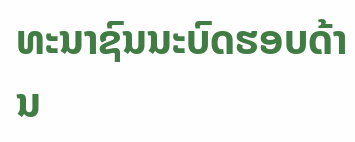ທະນາຊົນນະບົດຮອບດ້ານ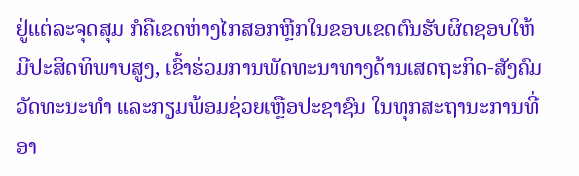ຢູ່ແຕ່ລະຈຸດສຸມ ກໍຄືເຂດຫ່າງໄກສອກຫຼີກໃນຂອບເຂດຕົນຮັບຜິດຊອບໃຫ້ມີປະສິດທິພາບສູງ, ເຂົ້າຮ່ວມການພັດທະນາທາງດ້ານເສດຖະກິດ-ສັງຄົມ ວັດທະນະທໍາ ແລະກຽມພ້ອມຊ່ວຍເຫຼືອປະຊາຊົນ ໃນທຸກສະຖານະການທີ່ອາ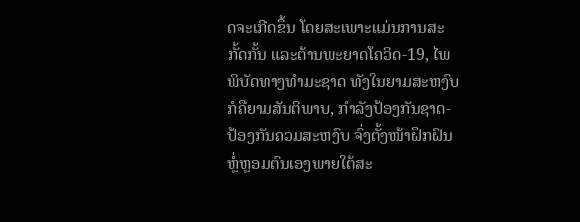ດຈະເກີດຂຶ້ນ ໂດຍສະເພາະແມ່ນການສະກັ້ດກັ້ນ ແລະຕ້ານພະຍາດໂຄວິດ-19, ໄພພິບັດທາງທໍາມະຊາດ ທັງໃນຍາມສະຫງົບກໍຄືຍາມສັນຕິພາບ, ກໍາລັງປ້ອງກັນຊາດ-ປ້ອງກັນຄວມສະຫງົບ ຈົ່ງຕັ້ງໜ້າຝຶກຝົນຫຼໍ່ຫຼອມຕົນເອງພາຍໃຕ້ສະ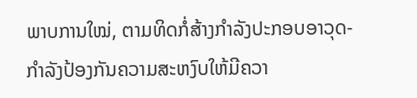ພາບການໃໝ່, ຕາມທິດກໍ່ສ້າງກໍາລັງປະກອບອາວຸດ-ກໍາລັງປ້ອງກັນຄວາມສະຫງົບໃຫ້ມີຄວາ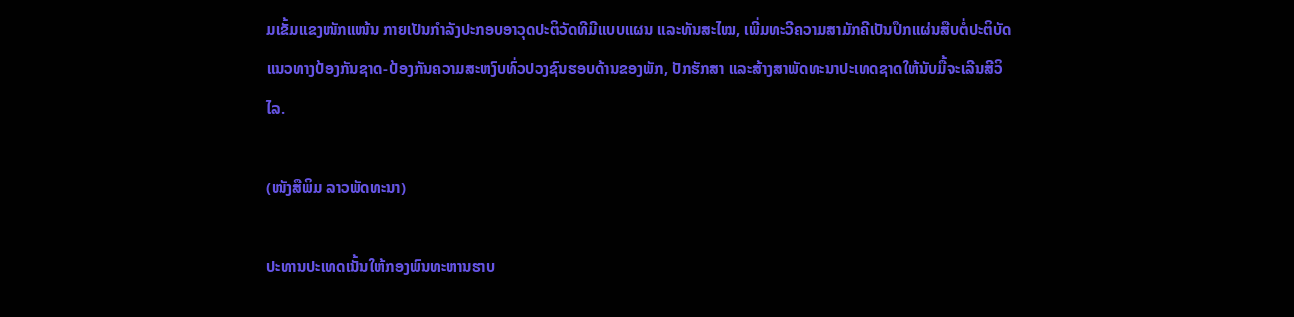ມເຂັ້ມແຂງໜັກແໜ້ນ ກາຍເປັນກໍາລັງປະກອບອາວຸດປະຕິວັດທີມີແບບແຜນ ແລະທັນສະໄໝ, ເພີ່ມທະວີຄວາມສາມັກຄີເປັນປຶກແຜ່ນສືບຕໍ່ປະຕິບັດແນວທາງປ້ອງກັນຊາດ-ປ້ອງກັນຄວາມສະຫງົບທົ່ວປວງຊົນຮອບດ້ານຂອງພັກ, ປັກຮັກສາ ແລະສ້າງສາພັດທະນາປະເທດຊາດໃຫ້ນັບມື້ຈະເລີນສີວິໄລ.

(ໜັງສືພິມ ລາວພັດທະນາ)

ປະທານປະເທດເນັ້ນໃຫ້ກອງພົນທະຫານຮາບ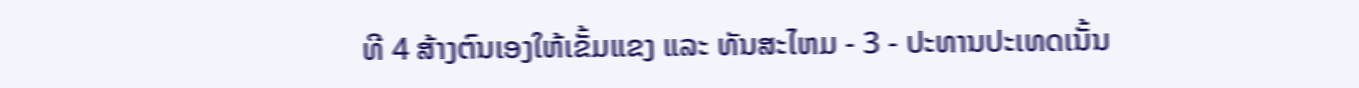ທີ 4 ສ້າງຕົນເອງໃຫ້ເຂັ້ມແຂງ ແລະ ທັນສະໄຫມ - 3 - ປະທານປະເທດເນັ້ນ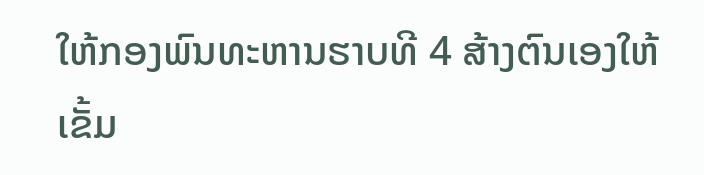ໃຫ້ກອງພົນທະຫານຮາບທີ 4 ສ້າງຕົນເອງໃຫ້ເຂັ້ມ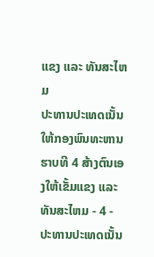ແຂງ ແລະ ທັນສະໄຫມ
ປະທານປະເທດເນັ້ນໃຫ້ກອງພົນທະຫານຮາບທີ 4 ສ້າງຕົນເອງໃຫ້ເຂັ້ມແຂງ ແລະ ທັນສະໄຫມ - 4 - ປະທານປະເທດເນັ້ນ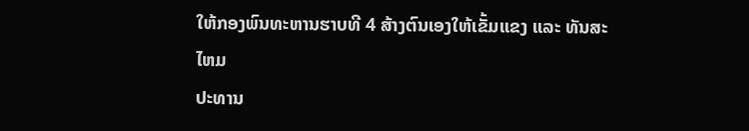ໃຫ້ກອງພົນທະຫານຮາບທີ 4 ສ້າງຕົນເອງໃຫ້ເຂັ້ມແຂງ ແລະ ທັນສະໄຫມ
ປະທານ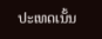ປະເທດເນັ້ນ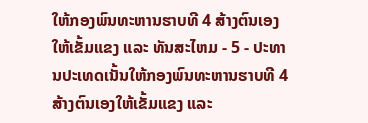ໃຫ້ກອງພົນທະຫານຮາບທີ 4 ສ້າງຕົນເອງໃຫ້ເຂັ້ມແຂງ ແລະ ທັນສະໄຫມ - 5 - ປະທານປະເທດເນັ້ນໃຫ້ກອງພົນທະຫານຮາບທີ 4 ສ້າງຕົນເອງໃຫ້ເຂັ້ມແຂງ ແລະ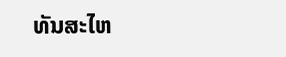ທັນສະໄຫ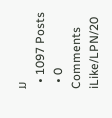ມ
  • 1097 Posts
  • 0 Comments
iLike/LPN/20